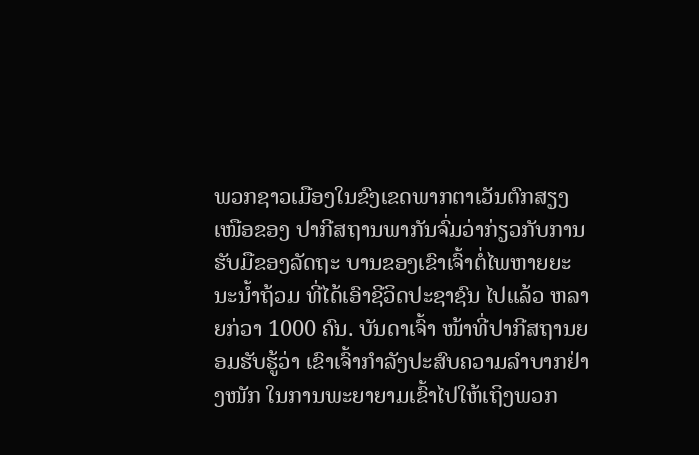ພວກຊາວເມືອງໃນຂົງເຂດພາກຕາເວັນຕົກສຽງເໜືອຂອງ ປາກີສຖານພາກັນຈົ່ມວ່າກ່ຽວກັບການຮັບມືຂອງລັດຖະ ບານຂອງເຂົາເຈົ້າຕໍ່ໄພຫາຍຍະນະນໍ້າຖ້ວມ ທີ່ໄດ້ເອົາຊີວິດປະຊາຊົນ ໄປແລ້ວ ຫລາຍກ່ວາ 1000 ຄົນ. ບັນດາເຈົ້າ ໜ້າທີ່ປາກີສຖານຍອມຮັບຮູ້ວ່າ ເຂົາເຈົ້າກຳລັງປະສົບຄວາມລຳບາກຢ່າງໜັກ ໃນການພະຍາຍາມເຂົ້າໄປໃຫ້ເຖິງພວກ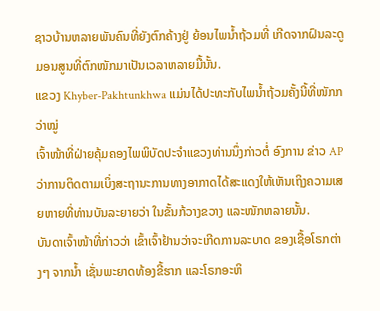ຊາວບ້ານຫລາຍພັນຄົນທີ່ຍັງຕົກຄ້າງຢູ່ ຍ້ອນໄພນ້ຳຖ້ວມທີ່ ເກີດຈາກຝົນລະດູມອນສູນທີ່ຕົກໜັກມາເປັນເວລາຫລາຍມື້ນັ້ນ.
ແຂວງ Khyber-Pakhtunkhwa ແມ່ນໄດ້ປະທະກັບໄພນ້ຳຖ້ວມຄັ້ງນີ້ທີ່ໜັກກວ່າໝູ່
ເຈົ້າໜ້າທີ່ຝ່າຍຄຸ້ມຄອງໄພພິບັດປະຈຳແຂວງທ່ານນຶ່ງກ່າວຕໍ່ ອົງການ ຂ່າວ AP ວ່າການຕິດຕາມເບິ່ງສະຖານະການທາງອາກາດໄດ້ສະແດງໃຫ້ເຫັນເຖິງຄວາມເສຍຫາຍທີ່ທ່ານບັນລະຍາຍວ່າ ໃນຂັ້ນກ້ວາງຂວາງ ແລະໜັກຫລາຍນັ້ນ.
ບັນດາເຈົ້າໜ້າທີ່ກ່າວວ່າ ເຂົ້າເຈົ້າຢ້ານວ່າຈະເກີດການລະບາດ ຂອງເຊື້ອໂຣກຕ່າງໆ ຈາກນໍ້າ ເຊັ່ນພະຍາດທ້ອງຂີ້ຮາກ ແລະໂຣກອະຫິ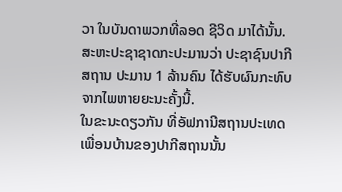ວາ ໃນບັນດາພວກທີ່ລອດ ຊີວິດ ມາໄດ້ນັ້ນ. ສະຫະປະຊາຊາດກະປະມານວ່າ ປະຊາຊົນປາກີສຖານ ປະມານ 1 ລ້ານຄົນ ໄດ້ຮັບຜົນກະທົບຈາກໄພຫາຍຍະນະຄັ້ງນີ້.
ໃນຂະນະດຽວກັນ ທີ່ອັຟການີສຖານປະເທດເພື່ອນບ້ານຂອງປາກີສຖານນັ້ນ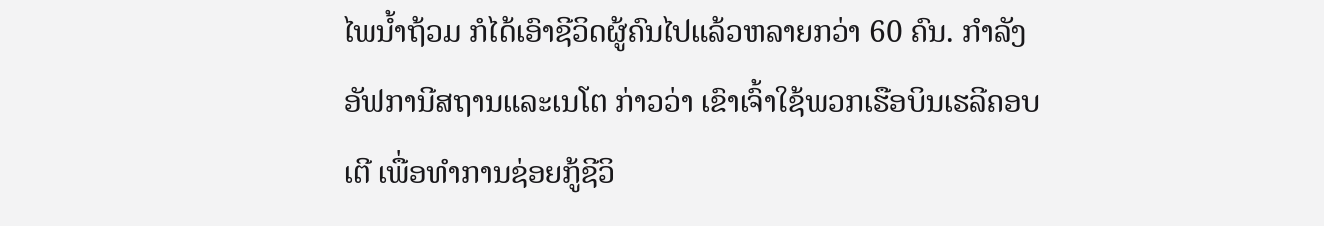ໄພນໍ້າຖ້ວມ ກໍໄດ້ເອົາຊີວິດຜູ້ຄົນໄປແລ້ວຫລາຍກວ່າ 60 ຄົນ. ກຳລັງອັຟການີສຖານແລະເນໂຕ ກ່າວວ່າ ເຂົາເຈົ້າໃຊ້ພວກເຮືອບິນເຮລີຄອບເຕີ ເພື່ອທຳການຊ່ອຍກູ້ຊີວິ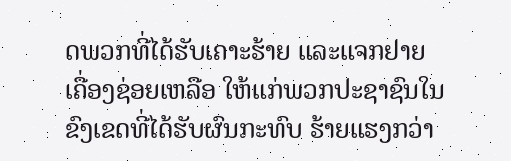ດພວກທີ່ໄດ້ຮັບເຄາະຮ້າຍ ແລະແຈກຢາຍເຄື່ອງຊ່ອຍເຫລືອ ໃຫ້ແກ່ພວກປະຊາຊົນໃນຂົງເຂດທີ່ໄດ້ຮັບຜົນກະທົບ ຮ້າຍແຮງກວ່າ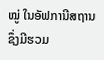ໝູ່ ໃນອັຟການີສຖານ ຊຶ່ງມີຮວມ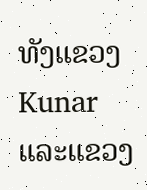ທັງແຂວງ Kunar ແລະແຂວງ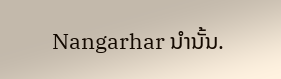Nangarhar ນໍານັ້ນ.